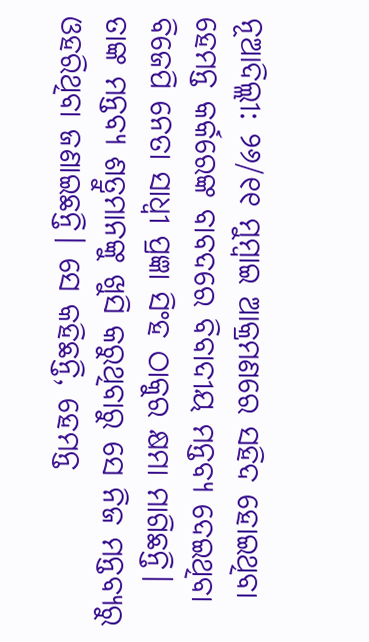ନୂଆଦିଲ୍ଲୀ: ୨୬/୧୧ ମୁମ୍ବାଇ ଆକ୍ରମଣରେ ସହିଦ ହୋଇଥିବା ହେମନ୍ତ କର୍କରେଙ୍କ ବାବଦରେ ବିବାଦୀୟ ମନ୍ତବ୍ୟ ଦେଇଥିବା ବିଜେପି ନେତା ସାଧ୍ୱୀ ପ୍ରଜ୍ଞା ସିଂହ ଠାକୁର କ୍ଷମା ମାଗିଛନ୍ତି। ତାଙ୍କ ମନ୍ତବ୍ୟ ଶତ୍ରୁମାନଙ୍କୁ ଖୁସି କରୁଥିବାରୁ ସେ ନିଜ ମନ୍ତବ୍ୟରୁ ଓହରିଥିବା ଜଣାଇଛନ୍ତି। ସେ କହିଛନ୍ତି, ହେମନ୍ତ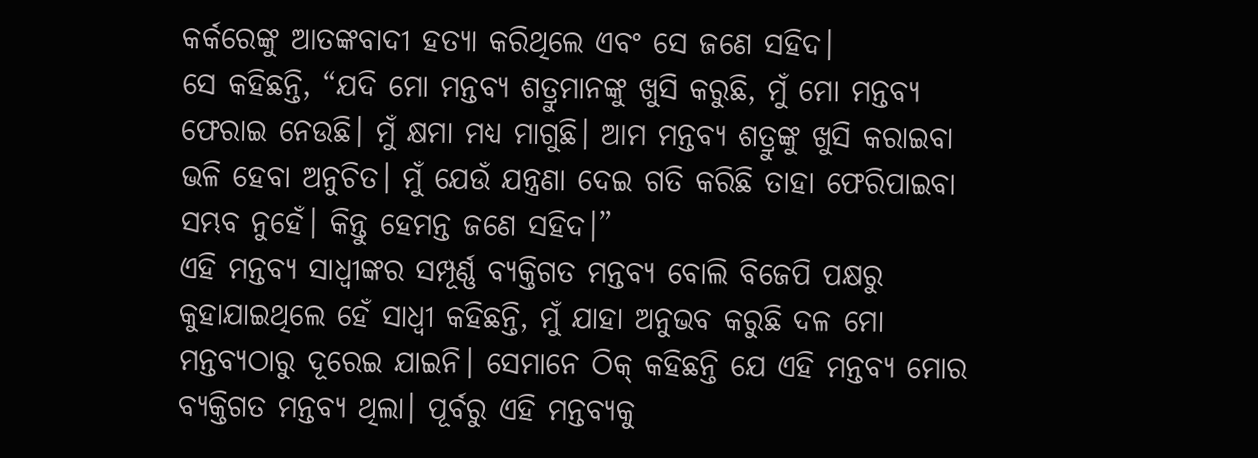କର୍କରେଙ୍କୁ ଆତଙ୍କବାଦୀ ହତ୍ୟା କରିଥିଲେ ଏବଂ ସେ ଜଣେ ସହିଦ।
ସେ କହିଛନ୍ତି, “ଯଦି ମୋ ମନ୍ତବ୍ୟ ଶତ୍ରୁମାନଙ୍କୁ ଖୁସି କରୁଛି, ମୁଁ ମୋ ମନ୍ତବ୍ୟ ଫେରାଇ ନେଉଛି। ମୁଁ କ୍ଷମା ମଧ୍ୟ ମାଗୁଛି। ଆମ ମନ୍ତବ୍ୟ ଶତ୍ରୁଙ୍କୁ ଖୁସି କରାଇବା ଭଳି ହେବା ଅନୁଚିତ। ମୁଁ ଯେଉଁ ଯନ୍ତ୍ରଣା ଦେଇ ଗତି କରିଛି ତାହା ଫେରିପାଇବା ସମ୍ଭବ ନୁହେଁ। କିନ୍ତୁ ହେମନ୍ତ ଜଣେ ସହିଦ।”
ଏହି ମନ୍ତବ୍ୟ ସାଧ୍ୱୀଙ୍କର ସମ୍ପୂର୍ଣ୍ଣ ବ୍ୟକ୍ତିଗତ ମନ୍ତବ୍ୟ ବୋଲି ବିଜେପି ପକ୍ଷରୁ କୁହାଯାଇଥିଲେ ହେଁ ସାଧ୍ୱୀ କହିଛନ୍ତି, ମୁଁ ଯାହା ଅନୁଭବ କରୁଛି ଦଳ ମୋ ମନ୍ତବ୍ୟଠାରୁ ଦୂରେଇ ଯାଇନି। ସେମାନେ ଠିକ୍ କହିଛନ୍ତି ଯେ ଏହି ମନ୍ତବ୍ୟ ମୋର ବ୍ୟକ୍ତିଗତ ମନ୍ତବ୍ୟ ଥିଲା। ପୂର୍ବରୁ ଏହି ମନ୍ତବ୍ୟକୁ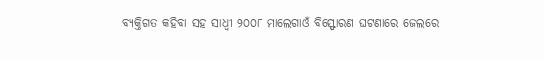ବ୍ୟକ୍ତିଗତ କହିବା ସହ ସାଧ୍ୱୀ ୨୦୦୮ ମାଲେଗାଓଁ ବିସ୍ଫୋରଣ ଘଟଣାରେ ଜେଲରେ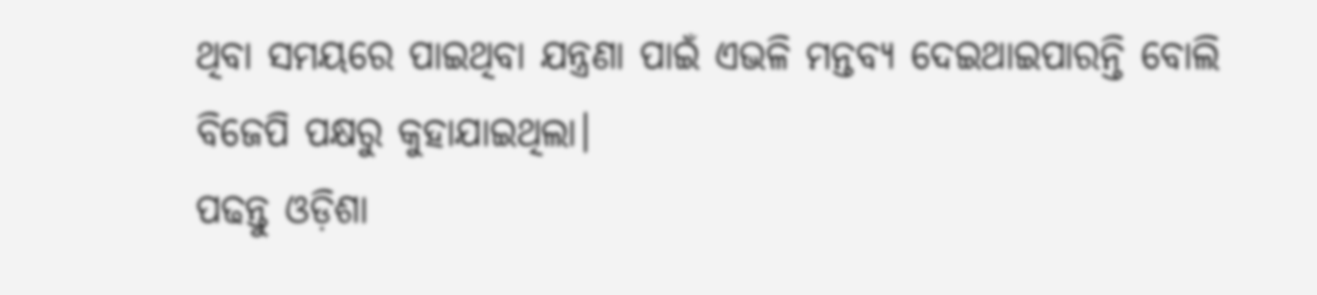ଥିବା ସମୟରେ ପାଇଥିବା ଯନ୍ତ୍ରଣା ପାଇଁ ଏଭଳି ମନ୍ତବ୍ୟ ଦେଇଥାଇପାରନ୍ତି ବୋଲି ବିଜେପି ପକ୍ଷରୁ କୁହାଯାଇଥିଲା।
ପଢନ୍ତୁ ଓଡ଼ିଶା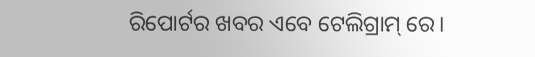ରିପୋର୍ଟର ଖବର ଏବେ ଟେଲିଗ୍ରାମ୍ ରେ।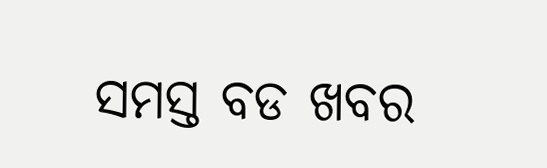ସମସ୍ତ ବଡ ଖବର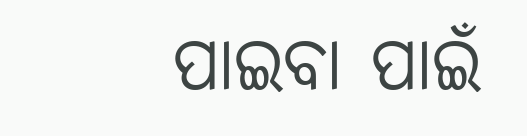ପାଇବା ପାଇଁ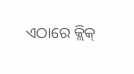ଏଠାରେ କ୍ଲିକ୍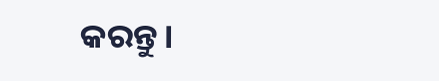କରନ୍ତୁ।